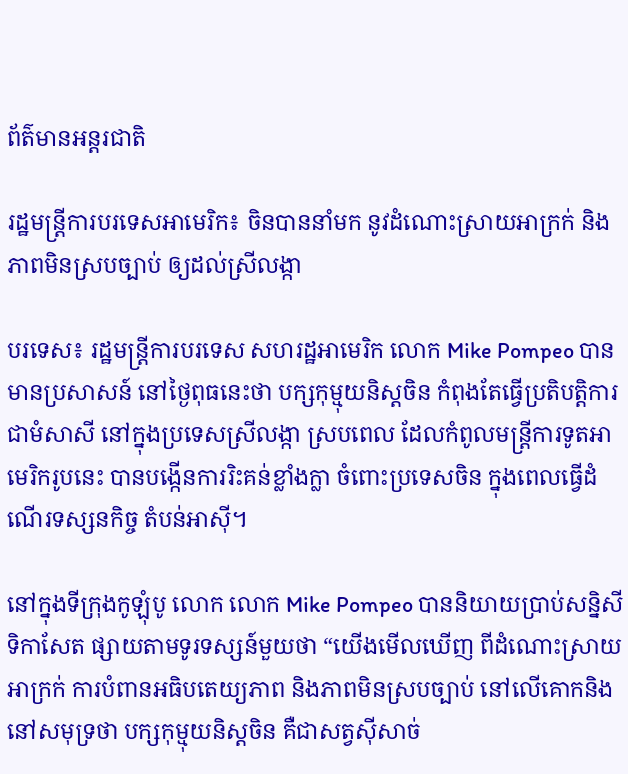ព័ត៌មានអន្តរជាតិ

រដ្ឋមន្ត្រីការបរទេសអាមេរិក៖ ចិនបាននាំមក នូវដំណោះស្រាយអាក្រក់ និងភាពមិនស្របច្បាប់ ឲ្យដល់ស្រីលង្កា

បរទេស៖ រដ្ឋមន្ត្រីការបរទេស សហរដ្ឋអាមេរិក លោក Mike Pompeo បានមានប្រសាសន៍ នៅថ្ងៃពុធនេះថា បក្សកុម្មុយនិស្តចិន កំពុងតែធ្វើប្រតិបត្តិការជាមំសាសី នៅក្នុងប្រទេសស្រីលង្កា ស្របពេល ដែលកំពូលមន្ត្រីការទូតអាមេរិករូបនេះ បានបង្កើនការរិះគន់ខ្លាំងក្លា ចំពោះប្រទេសចិន ក្នុងពេលធ្វើដំណើរទស្សនកិច្ច តំបន់អាស៊ី។

នៅក្នុងទីក្រុងកូឡុំបូ លោក លោក Mike Pompeo បាននិយាយប្រាប់សន្និសីទិកាសែត ផ្សាយតាមទូរទស្សន៍មួយថា “យើងមើលឃើញ ពីដំណោះស្រាយអាក្រក់ ការបំពានអធិបតេយ្យភាព និងភាពមិនស្របច្បាប់ នៅលើគោកនិងនៅសមុទ្រថា បក្សកុម្មុយនិស្តចិន គឺជាសត្វស៊ីសាច់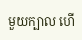មួយក្បាល ហើ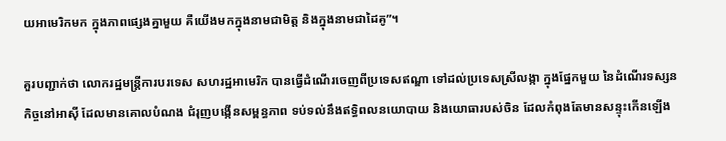យអាមេរិកមក ក្នុងភាពផ្សេងគ្នាមួយ គឺយើងមកក្នុងនាមជាមិត្ត និងក្នុងនាមជាដៃគូ”។

គួរបញ្ជាក់ថា លោករដ្ឋមន្ត្រីការបរទេស សហរដ្ឋអាមេរិក បានធ្វើដំណើរចេញពីប្រទេសឥណ្ឌា ទៅដល់ប្រទេសស្រីលង្កា ក្នុងផ្នែកមួយ នៃដំណើរទស្សនកិច្ចនៅអាស៊ី ដែលមានគោលបំណង ជំរុញបង្កើនសម្ពន្ធភាព ទប់ទល់នឹងឥទ្ធិពលនយោបាយ និងយោធារបស់ចិន ដែលកំពុងតែមានសន្ទុះកើនឡើង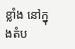ខ្លាំង នៅក្នុងតំប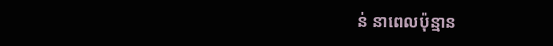ន់ នាពេលប៉ុន្មាន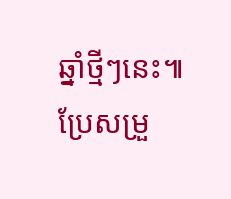ឆ្នាំថ្មីៗនេះ៕ ប្រែសម្រួ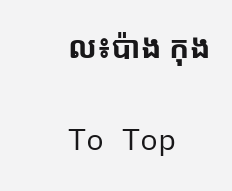ល៖ប៉ាង កុង

To Top